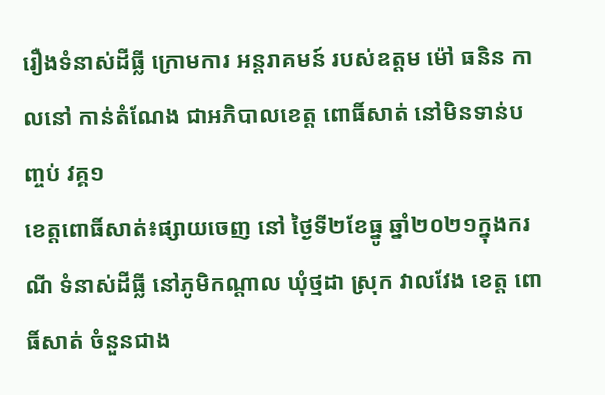រឿងទំនាស់ដីធ្លី ក្រោមការ អន្តរាគមន៍ របស់ឧត្តម ម៉ៅ ធនិន កាលនៅ កាន់តំណែង ជាអភិបាលខេត្ត ពោធិ៍សាត់ នៅមិនទាន់បញ្ចប់ វគ្គ១
ខេត្តពោធិ៍សាត់៖ផ្សាយចេញ នៅ ថ្ងៃទី២ខែធ្នូ ឆ្នាំ២០២១ក្នុងករណី ទំនាស់ដីធ្លី នៅភូមិកណ្តាល ឃុំថ្មដា ស្រុក វាលវែង ខេត្ត ពោធិ៍សាត់ ចំនួនជាង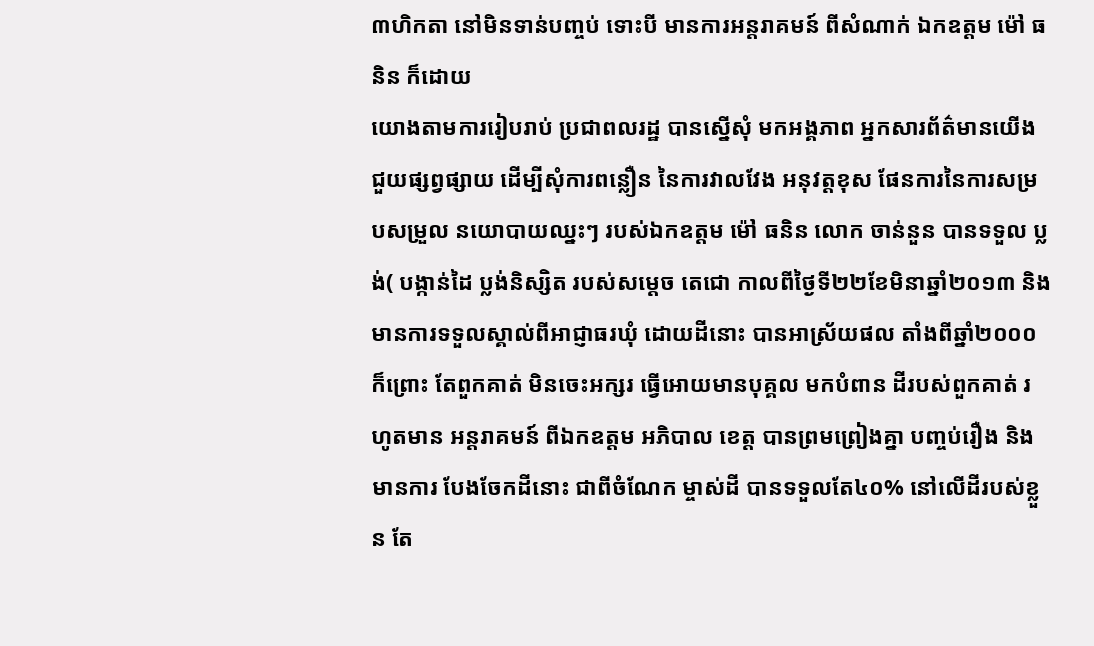៣ហិកតា នៅមិនទាន់បញ្ចប់ ទោះបី មានការអន្តរាគមន៍ ពីសំណាក់ ឯកឧត្តម ម៉ៅ ធនិន ក៏ដោយ
យោងតាមការរៀបរាប់ ប្រជាពលរដ្ឋ បានស្នើសុំ មកអង្គភាព អ្នកសារព័ត៌មានយើង ជួយផ្សព្វផ្សាយ ដើម្បីសុំការពន្លឿន នៃការវាលវែង អនុវត្តខុស ផែនការនៃការសម្របសម្រួល នយោបាយឈ្នះៗ របស់ឯកឧត្តម ម៉ៅ ធនិន លោក ចាន់នួន បានទទួល ប្លង់( បង្កាន់ដៃ ប្លង់និស្សិត របស់សម្តេច តេជោ កាលពីថ្ងៃទី២២ខែមិនាឆ្នាំ២០១៣ និងមានការទទួលស្គាល់ពីអាជ្ញាធរឃុំ ដោយដីនោះ បានអាស្រ័យផល តាំងពីឆ្នាំ២០០០ ក៏ព្រោះ តែពួកគាត់ មិនចេះអក្សរ ធ្វើអោយមានបុគ្គល មកបំពាន ដីរបស់ពួកគាត់ រហូតមាន អន្តរាគមន៍ ពីឯកឧត្តម អភិបាល ខេត្ត បានព្រមព្រៀងគ្នា បញ្ចប់រឿង និងមានការ បែងចែកដីនោះ ជាពីចំណែក ម្ចាស់ដី បានទទួលតែ៤០% នៅលើដីរបស់ខ្លួន តែ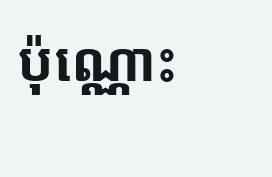ប៉ុណ្ណោះ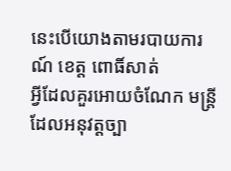នេះបើយោងតាមរបាយការណ៍ ខេត្ត ពោធិ៍សាត់
អ្វីដែលគួរអោយចំណែក មន្ត្រីដែលអនុវត្តច្បា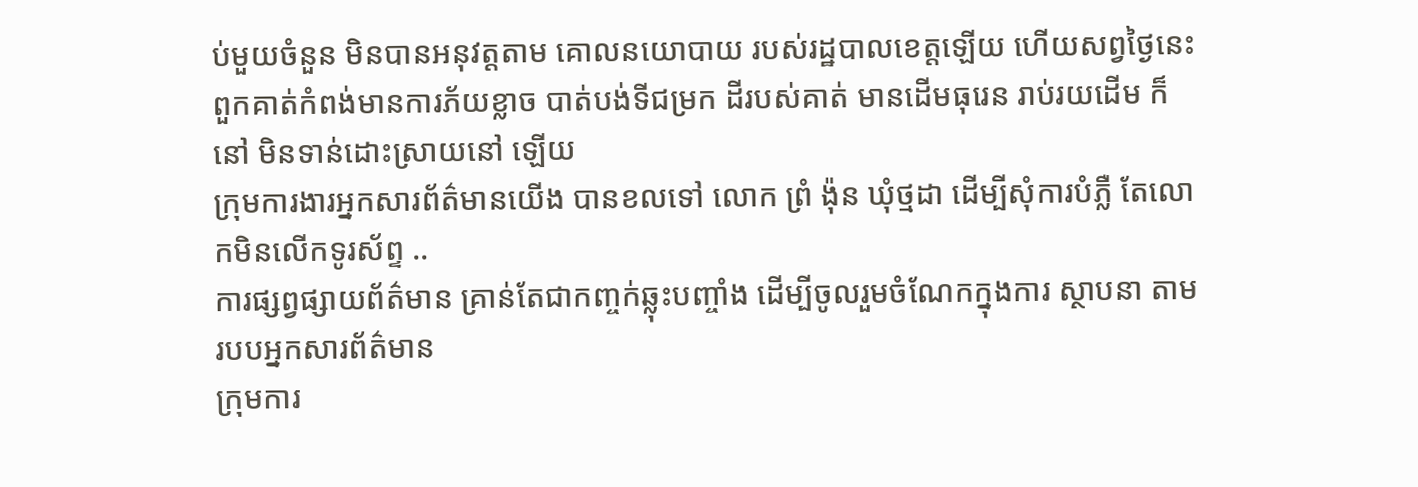ប់មួយចំនួន មិនបានអនុវត្តតាម គោលនយោបាយ របស់រដ្ឋបាលខេត្តឡើយ ហើយសព្វថ្ងៃនេះ ពួកគាត់កំពង់មានការភ័យខ្លាច បាត់បង់ទីជម្រក ដីរបស់គាត់ មានដើមធុរេន រាប់រយដើម ក៏នៅ មិនទាន់ដោះស្រាយនៅ ឡើយ
ក្រុមការងារអ្នកសារព័ត៌មានយើង បានខលទៅ លោក ព្រំ ង៉ុន ឃុំថ្មដា ដើម្បីសុំការបំភ្លឺ តែលោកមិនលើកទូរស័ព្ទ ..
ការផ្សព្វផ្សាយព័ត៌មាន គ្រាន់តែជាកញ្ចក់ឆ្លុះបញ្ចាំង ដើម្បីចូលរួមចំណែកក្នុងការ ស្ថាបនា តាមរបបអ្នកសារព័ត៌មាន
ក្រុមការ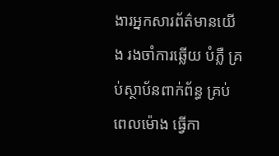ងារអ្នកសារព័ត៌មានយើង រងចាំការឆ្លើយ បំភ្លឺ គ្រប់ស្ថាប័នពាក់ព័ន្ធ គ្រប់ពេលម៉ោង ធ្វើកា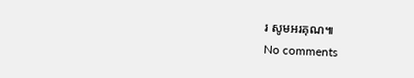រ សូមអរគុណ៕
No comments